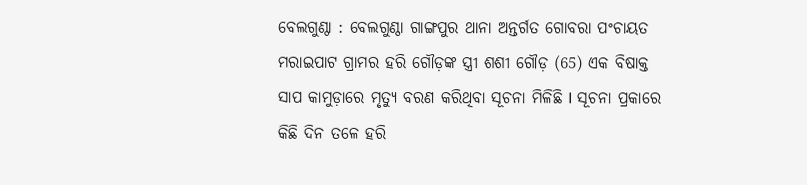ବେଲଗୁଣ୍ଠା : ବେଲଗୁଣ୍ଠା ଗାଙ୍ଗପୁର ଥାନା ଅନ୍ତର୍ଗତ ଗୋବରା ପଂଚାୟତ ମରାଇପାଟ ଗ୍ରାମର ହରି ଗୌଡ଼ଙ୍କ ସ୍ତ୍ରୀ ଶଶୀ ଗୌଡ଼ (65) ଏକ ବିଷାକ୍ତ ସାପ କାମୁଡ଼ାରେ ମୃତ୍ୟୁ ବରଣ କରିଥିବା ସୂଚନା ମିଳିଛି I ସୂଚନା ପ୍ରକାରେ କିଛି ଦିନ ତଳେ ହରି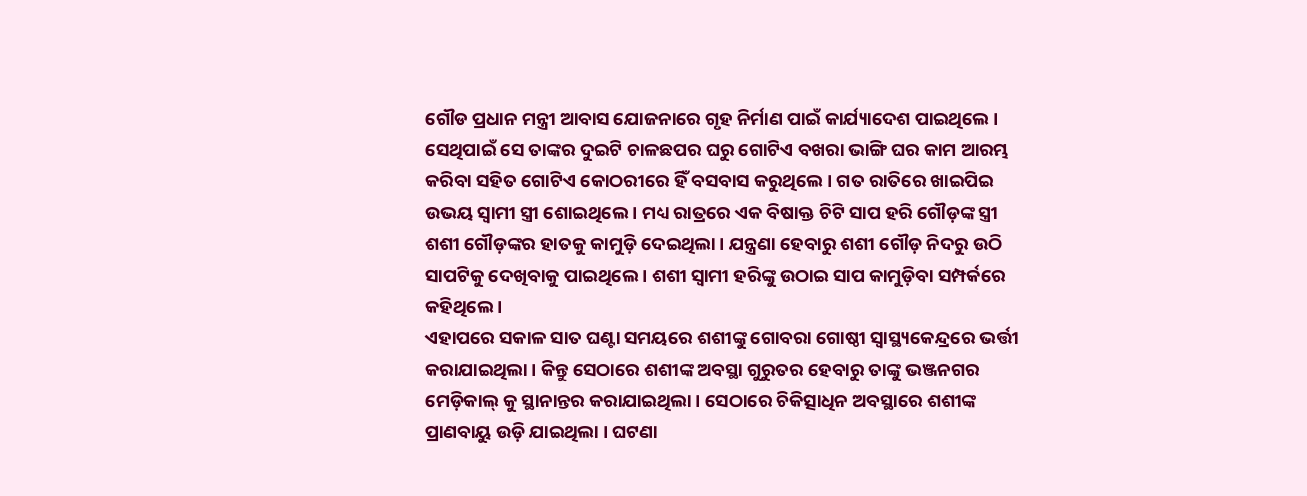ଗୌଡ ପ୍ରଧାନ ମନ୍ତ୍ରୀ ଆବାସ ଯୋଜନାରେ ଗୃହ ନିର୍ମାଣ ପାଇଁ କାର୍ଯ୍ୟାଦେଶ ପାଇଥିଲେ । ସେଥିପାଇଁ ସେ ତାଙ୍କର ଦୁଇଟି ଚାଳଛପର ଘରୁ ଗୋଟିଏ ବଖରା ଭାଙ୍ଗି ଘର କାମ ଆରମ୍ଭ କରିବା ସହିତ ଗୋଟିଏ କୋଠରୀରେ ହିଁ ବସବାସ କରୁଥିଲେ । ଗତ ରାତିରେ ଖାଇପିଇ ଉଭୟ ସ୍ୱାମୀ ସ୍ତ୍ରୀ ଶୋଇଥିଲେ । ମଧ୍ୟ ରାତ୍ରରେ ଏକ ବିଷାକ୍ତ ଚିଟି ସାପ ହରି ଗୌଡ଼ଙ୍କ ସ୍ତ୍ରୀ ଶଶୀ ଗୌଡ଼ଙ୍କର ହାତକୁ କାମୁଡ଼ି ଦେଇଥିଲା । ଯନ୍ତ୍ରଣା ହେବାରୁ ଶଶୀ ଗୌଡ଼ ନିଦରୁ ଉଠି ସାପଟିକୁ ଦେଖିବାକୁ ପାଇଥିଲେ । ଶଶୀ ସ୍ୱାମୀ ହରିଙ୍କୁ ଉଠାଇ ସାପ କାମୁଡ଼ିବା ସମ୍ପର୍କରେ କହିଥିଲେ ।
ଏହାପରେ ସକାଳ ସାତ ଘଣ୍ଟା ସମୟରେ ଶଶୀଙ୍କୁ ଗୋବରା ଗୋଷ୍ଠୀ ସ୍ୱାସ୍ଥ୍ୟକେନ୍ଦ୍ରରେ ଭର୍ତ୍ତୀ କରାଯାଇଥିଲା । କିନ୍ତୁ ସେଠାରେ ଶଶୀଙ୍କ ଅବସ୍ଥା ଗୁରୁତର ହେବାରୁ ତାଙ୍କୁ ଭଞ୍ଜନଗର ମେଡ଼ିକାଲ୍ କୁ ସ୍ଥାନାନ୍ତର କରାଯାଇଥିଲା । ସେଠାରେ ଚିକିତ୍ସାଧିନ ଅବସ୍ଥାରେ ଶଶୀଙ୍କ ପ୍ରାଣବାୟୁ ଉଡ଼ି ଯାଇଥିଲା । ଘଟଣା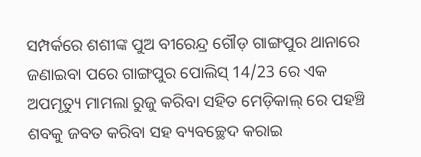ସମ୍ପର୍କରେ ଶଶୀଙ୍କ ପୁଅ ବୀରେନ୍ଦ୍ର ଗୌଡ଼ ଗାଙ୍ଗପୁର ଥାନାରେ ଜଣାଇବା ପରେ ଗାଙ୍ଗପୁର ପୋଲିସ୍ 14/23 ରେ ଏକ ଅପମୃତ୍ୟୁ ମାମଲା ରୁଜୁ କରିବା ସହିତ ମେଡ଼ିକାଲ୍ ରେ ପହଞ୍ଚି ଶବକୁ ଜବତ କରିବା ସହ ବ୍ୟବଚ୍ଛେଦ କରାଇ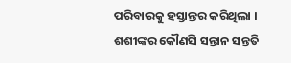ପରିବାରକୁ ହସ୍ତାନ୍ତର କରିଥିଲା । ଶଶୀଙ୍କର କୌଣସି ସନ୍ତାନ ସନ୍ତତି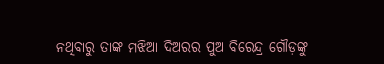ନଥିବାରୁ ତାଙ୍କ ମଝିଆ ଦିଅରର ପୁଅ ବିରେନ୍ଦ୍ର ଗୌଡ଼ଙ୍କୁ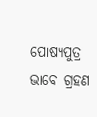ପୋଷ୍ୟପୁତ୍ର ଭାବେ ଗ୍ରହଣ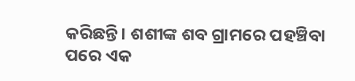କରିଛନ୍ତି । ଶଶୀଙ୍କ ଶବ ଗ୍ରାମରେ ପହଞ୍ଚିବା ପରେ ଏକ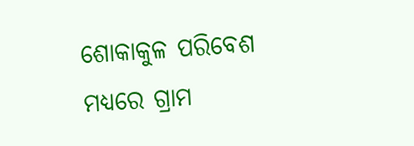ଶୋକାକୁଳ ପରିବେଶ ମଧ୍ୟରେ ଗ୍ରାମ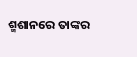ଶ୍ମଶାନରେ ତାଙ୍କର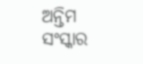ଅନ୍ତିମ ସଂସ୍କାର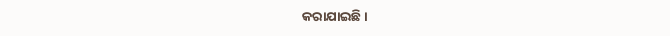କରାଯାଇଛି ।